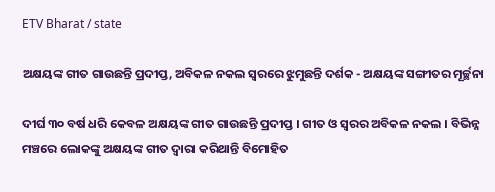ETV Bharat / state

ଅକ୍ଷୟଙ୍କ ଗୀତ ଗାଉଛନ୍ତି ପ୍ରଦୀପ୍ତ, ଅବିକଳ ନକଲ ସ୍ବରରେ ଝୁମୁଛନ୍ତି ଦର୍ଶକ - ଅକ୍ଷୟଙ୍କ ସଙ୍ଗୀତର ମୂର୍ଚ୍ଛନା

ଦୀର୍ଘ ୩୦ ବର୍ଷ ଧରି କେବଳ ଅକ୍ଷୟଙ୍କ ଗୀତ ଗାଉଛନ୍ତି ପ୍ରଦୀପ୍ତ । ଗୀତ ଓ ସ୍ବରର ଅବିକଳ ନକଲ । ବିଭିନ୍ନ ମଞ୍ଚରେ ଲୋକଙ୍କୁ ଅକ୍ଷୟଙ୍କ ଗୀତ ଦ୍ବାରା କରିଥାନ୍ତି ବିମୋହିତ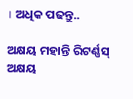। ଅଧିକ ପଢନ୍ତୁ..

ଅକ୍ଷୟ ମହାନ୍ତି ରିଟର୍ଣ୍ଣସ୍
ଅକ୍ଷୟ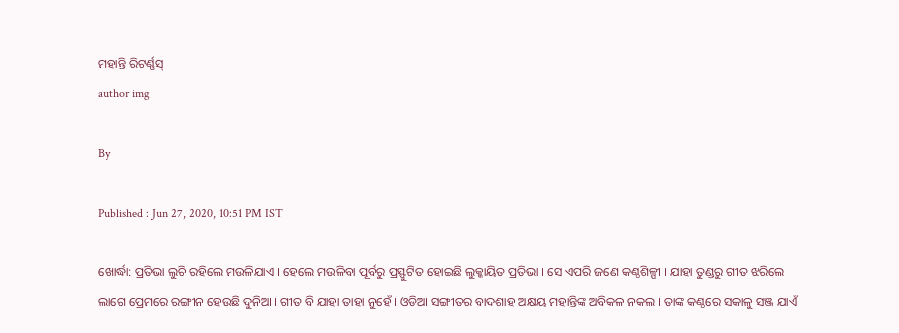ମହାନ୍ତି ରିଟର୍ଣ୍ଣସ୍
author img

By

Published : Jun 27, 2020, 10:51 PM IST

ଖୋର୍ଦ୍ଧା: ପ୍ରତିଭା ଲୁଚି ରହିଲେ ମଉଳିଯାଏ । ହେଲେ ମଉଳିବା ପୂର୍ବରୁ ପ୍ରସ୍ଫୁଟିତ ହୋଇଛି ଲୁକ୍କାୟିତ ପ୍ରତିଭା । ସେ ଏପରି ଜଣେ କଣ୍ଠଶିଳ୍ପୀ । ଯାହା ତୁଣ୍ଡରୁ ଗୀତ ଝରିଲେ ଲାଗେ ପ୍ରେମରେ ରଙ୍ଗୀନ ହେଉଛି ଦୁନିଆ । ଗୀତ ବି ଯାହା ତାହା ନୁହେଁ । ଓଡିଆ ସଙ୍ଗୀତର ବାଦଶାହ ଅକ୍ଷୟ ମହାନ୍ତିଙ୍କ ଅବିକଳ ନକଲ । ତାଙ୍କ କଣ୍ଠରେ ସକାଳୁ ସଞ୍ଜ ଯାଏଁ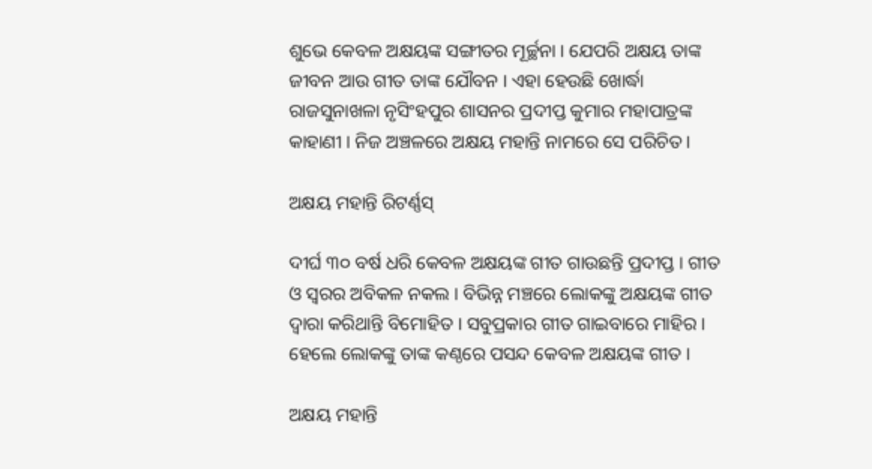ଶୁଭେ କେବଳ ଅକ୍ଷୟଙ୍କ ସଙ୍ଗୀତର ମୂର୍ଚ୍ଛନା । ଯେପରି ଅକ୍ଷୟ ତାଙ୍କ ଜୀବନ ଆଉ ଗୀତ ତାଙ୍କ ଯୌବନ । ଏହା ହେଉଛି ଖୋର୍ଦ୍ଧା ରାଜସୁନାଖଳା ନୃସିଂହପୁର ଶାସନର ପ୍ରଦୀପ୍ତ କୁମାର ମହାପାତ୍ରଙ୍କ କାହାଣୀ । ନିଜ ଅଞ୍ଚଳରେ ଅକ୍ଷୟ ମହାନ୍ତି ନାମରେ ସେ ପରିଚିତ ।

ଅକ୍ଷୟ ମହାନ୍ତି ରିଟର୍ଣ୍ଣସ୍

ଦୀର୍ଘ ୩୦ ବର୍ଷ ଧରି କେବଳ ଅକ୍ଷୟଙ୍କ ଗୀତ ଗାଉଛନ୍ତି ପ୍ରଦୀପ୍ତ । ଗୀତ ଓ ସ୍ବରର ଅବିକଳ ନକଲ । ବିଭିନ୍ନ ମଞ୍ଚରେ ଲୋକଙ୍କୁ ଅକ୍ଷୟଙ୍କ ଗୀତ ଦ୍ବାରା କରିଥାନ୍ତି ବିମୋହିତ । ସବୁପ୍ରକାର ଗୀତ ଗାଇବାରେ ମାହିର । ହେଲେ ଲୋକଙ୍କୁ ତାଙ୍କ କଣ୍ଠରେ ପସନ୍ଦ କେବଳ ଅକ୍ଷୟଙ୍କ ଗୀତ ।

ଅକ୍ଷୟ ମହାନ୍ତି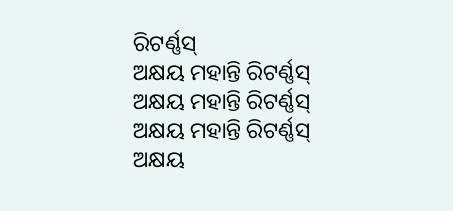ରିଟର୍ଣ୍ଣସ୍
ଅକ୍ଷୟ ମହାନ୍ତି ରିଟର୍ଣ୍ଣସ୍
ଅକ୍ଷୟ ମହାନ୍ତି ରିଟର୍ଣ୍ଣସ୍
ଅକ୍ଷୟ ମହାନ୍ତି ରିଟର୍ଣ୍ଣସ୍
ଅକ୍ଷୟ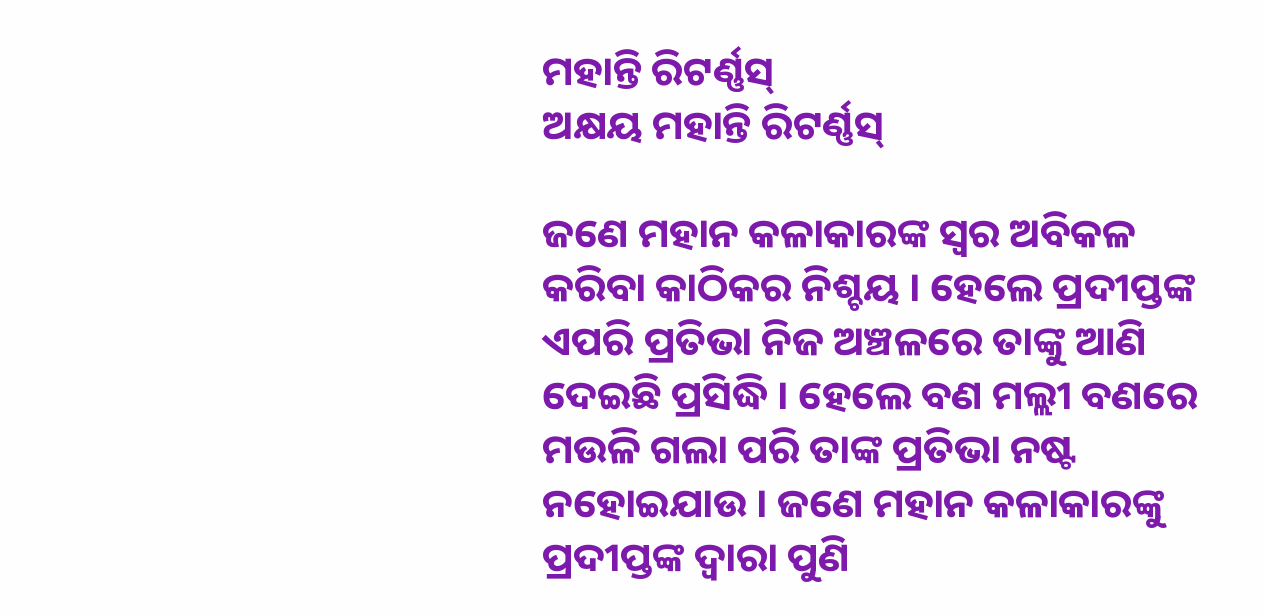ମହାନ୍ତି ରିଟର୍ଣ୍ଣସ୍
ଅକ୍ଷୟ ମହାନ୍ତି ରିଟର୍ଣ୍ଣସ୍

ଜଣେ ମହାନ କଳାକାରଙ୍କ ସ୍ବର ଅବିକଳ କରିବା କାଠିକର ନିଶ୍ଚୟ । ହେଲେ ପ୍ରଦୀପ୍ତଙ୍କ ଏପରି ପ୍ରତିଭା ନିଜ ଅଞ୍ଚଳରେ ତାଙ୍କୁ ଆଣି ଦେଇଛି ପ୍ରସିଦ୍ଧି । ହେଲେ ବଣ ମଲ୍ଲୀ ବଣରେ ମଉଳି ଗଲା ପରି ତାଙ୍କ ପ୍ରତିଭା ନଷ୍ଟ ନହୋଇଯାଉ । ଜଣେ ମହାନ କଳାକାରଙ୍କୁ ପ୍ରଦୀପ୍ତଙ୍କ ଦ୍ବାରା ପୁଣି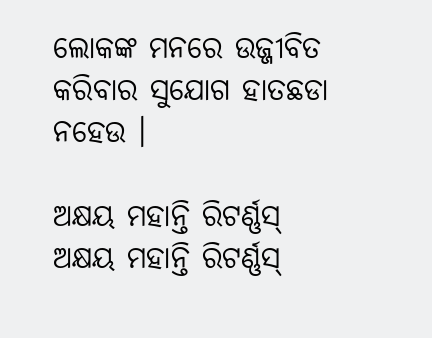ଲୋକଙ୍କ ମନରେ ଉଜ୍ଜୀବିତ କରିବାର ସୁଯୋଗ ହାତଛଡା ନହେଉ ।

ଅକ୍ଷୟ ମହାନ୍ତି ରିଟର୍ଣ୍ଣସ୍
ଅକ୍ଷୟ ମହାନ୍ତି ରିଟର୍ଣ୍ଣସ୍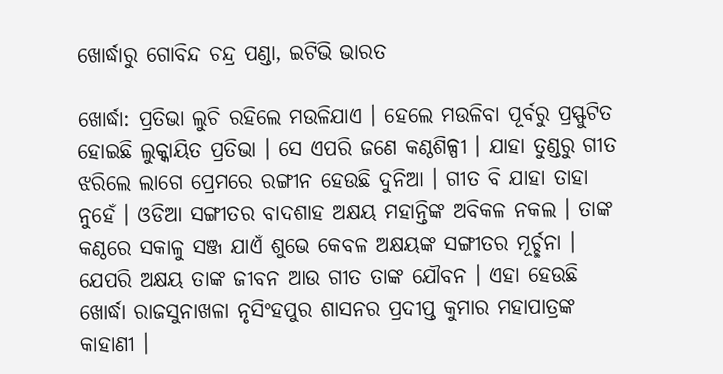ଖୋର୍ଦ୍ଧାରୁ ଗୋବିନ୍ଦ ଚନ୍ଦ୍ର ପଣ୍ଡା, ଇଟିଭି ଭାରତ

ଖୋର୍ଦ୍ଧା: ପ୍ରତିଭା ଲୁଚି ରହିଲେ ମଉଳିଯାଏ । ହେଲେ ମଉଳିବା ପୂର୍ବରୁ ପ୍ରସ୍ଫୁଟିତ ହୋଇଛି ଲୁକ୍କାୟିତ ପ୍ରତିଭା । ସେ ଏପରି ଜଣେ କଣ୍ଠଶିଳ୍ପୀ । ଯାହା ତୁଣ୍ଡରୁ ଗୀତ ଝରିଲେ ଲାଗେ ପ୍ରେମରେ ରଙ୍ଗୀନ ହେଉଛି ଦୁନିଆ । ଗୀତ ବି ଯାହା ତାହା ନୁହେଁ । ଓଡିଆ ସଙ୍ଗୀତର ବାଦଶାହ ଅକ୍ଷୟ ମହାନ୍ତିଙ୍କ ଅବିକଳ ନକଲ । ତାଙ୍କ କଣ୍ଠରେ ସକାଳୁ ସଞ୍ଜ ଯାଏଁ ଶୁଭେ କେବଳ ଅକ୍ଷୟଙ୍କ ସଙ୍ଗୀତର ମୂର୍ଚ୍ଛନା । ଯେପରି ଅକ୍ଷୟ ତାଙ୍କ ଜୀବନ ଆଉ ଗୀତ ତାଙ୍କ ଯୌବନ । ଏହା ହେଉଛି ଖୋର୍ଦ୍ଧା ରାଜସୁନାଖଳା ନୃସିଂହପୁର ଶାସନର ପ୍ରଦୀପ୍ତ କୁମାର ମହାପାତ୍ରଙ୍କ କାହାଣୀ ।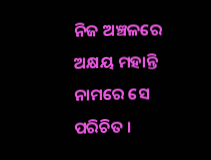ନିଜ ଅଞ୍ଚଳରେ ଅକ୍ଷୟ ମହାନ୍ତି ନାମରେ ସେ ପରିଚିତ ।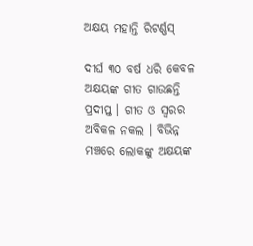ଅକ୍ଷୟ ମହାନ୍ତି ରିଟର୍ଣ୍ଣସ୍

ଦୀର୍ଘ ୩୦ ବର୍ଷ ଧରି କେବଳ ଅକ୍ଷୟଙ୍କ ଗୀତ ଗାଉଛନ୍ତି ପ୍ରଦୀପ୍ତ । ଗୀତ ଓ ସ୍ବରର ଅବିକଳ ନକଲ । ବିଭିନ୍ନ ମଞ୍ଚରେ ଲୋକଙ୍କୁ ଅକ୍ଷୟଙ୍କ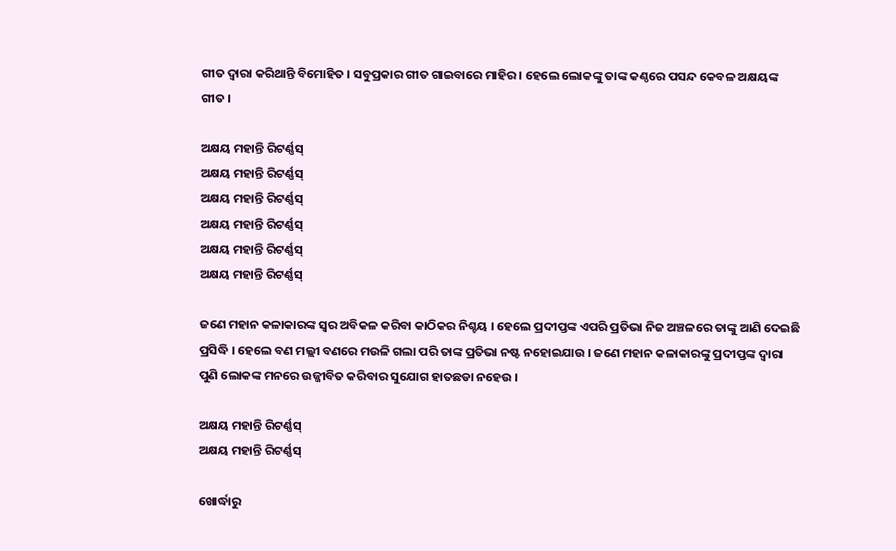ଗୀତ ଦ୍ବାରା କରିଥାନ୍ତି ବିମୋହିତ । ସବୁପ୍ରକାର ଗୀତ ଗାଇବାରେ ମାହିର । ହେଲେ ଲୋକଙ୍କୁ ତାଙ୍କ କଣ୍ଠରେ ପସନ୍ଦ କେବଳ ଅକ୍ଷୟଙ୍କ ଗୀତ ।

ଅକ୍ଷୟ ମହାନ୍ତି ରିଟର୍ଣ୍ଣସ୍
ଅକ୍ଷୟ ମହାନ୍ତି ରିଟର୍ଣ୍ଣସ୍
ଅକ୍ଷୟ ମହାନ୍ତି ରିଟର୍ଣ୍ଣସ୍
ଅକ୍ଷୟ ମହାନ୍ତି ରିଟର୍ଣ୍ଣସ୍
ଅକ୍ଷୟ ମହାନ୍ତି ରିଟର୍ଣ୍ଣସ୍
ଅକ୍ଷୟ ମହାନ୍ତି ରିଟର୍ଣ୍ଣସ୍

ଜଣେ ମହାନ କଳାକାରଙ୍କ ସ୍ବର ଅବିକଳ କରିବା କାଠିକର ନିଶ୍ଚୟ । ହେଲେ ପ୍ରଦୀପ୍ତଙ୍କ ଏପରି ପ୍ରତିଭା ନିଜ ଅଞ୍ଚଳରେ ତାଙ୍କୁ ଆଣି ଦେଇଛି ପ୍ରସିଦ୍ଧି । ହେଲେ ବଣ ମଲ୍ଲୀ ବଣରେ ମଉଳି ଗଲା ପରି ତାଙ୍କ ପ୍ରତିଭା ନଷ୍ଟ ନହୋଇଯାଉ । ଜଣେ ମହାନ କଳାକାରଙ୍କୁ ପ୍ରଦୀପ୍ତଙ୍କ ଦ୍ବାରା ପୁଣି ଲୋକଙ୍କ ମନରେ ଉଜ୍ଜୀବିତ କରିବାର ସୁଯୋଗ ହାତଛଡା ନହେଉ ।

ଅକ୍ଷୟ ମହାନ୍ତି ରିଟର୍ଣ୍ଣସ୍
ଅକ୍ଷୟ ମହାନ୍ତି ରିଟର୍ଣ୍ଣସ୍

ଖୋର୍ଦ୍ଧାରୁ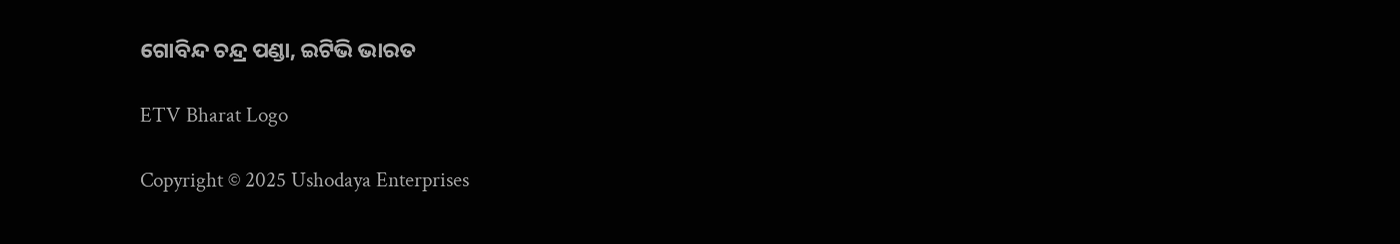ଗୋବିନ୍ଦ ଚନ୍ଦ୍ର ପଣ୍ଡା, ଇଟିଭି ଭାରତ

ETV Bharat Logo

Copyright © 2025 Ushodaya Enterprises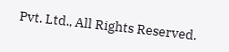Pvt. Ltd., All Rights Reserved.